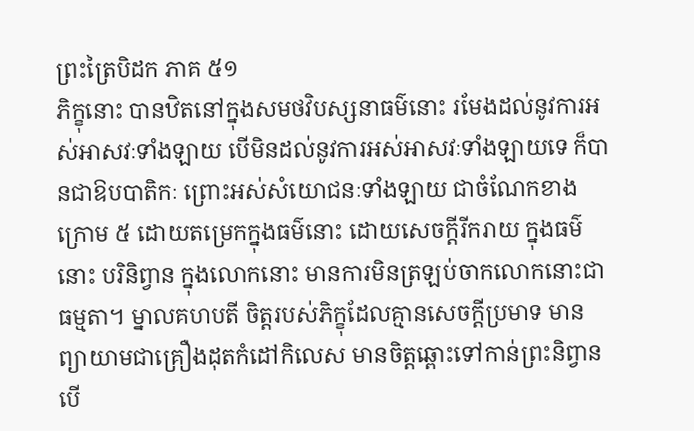ព្រះត្រៃបិដក ភាគ ៥១
ភិក្ខុនោះ បានឋិតនៅក្នុងសមថវិបស្សនាធម៌នោះ រមែងដល់នូវការអស់អាសវៈទាំងឡាយ បើមិនដល់នូវការអស់អាសវៈទាំងឡាយទេ ក៏បានជាឱបបាតិកៈ ព្រោះអស់សំយោជនៈទាំងឡាយ ជាចំណែកខាងក្រោម ៥ ដោយតម្រេកក្នុងធម៌នោះ ដោយសេចក្តីរីករាយ ក្នុងធម៌នោះ បរិនិព្វាន ក្នុងលោកនោះ មានការមិនត្រឡប់ចាកលោកនោះជាធម្មតា។ ម្នាលគហបតី ចិត្តរបស់ភិក្ខុដែលគ្មានសេចក្តីប្រមាទ មានព្យាយាមជាគ្រឿងដុតកំដៅកិលេស មានចិត្តឆ្ពោះទៅកាន់ព្រះនិព្វាន បើ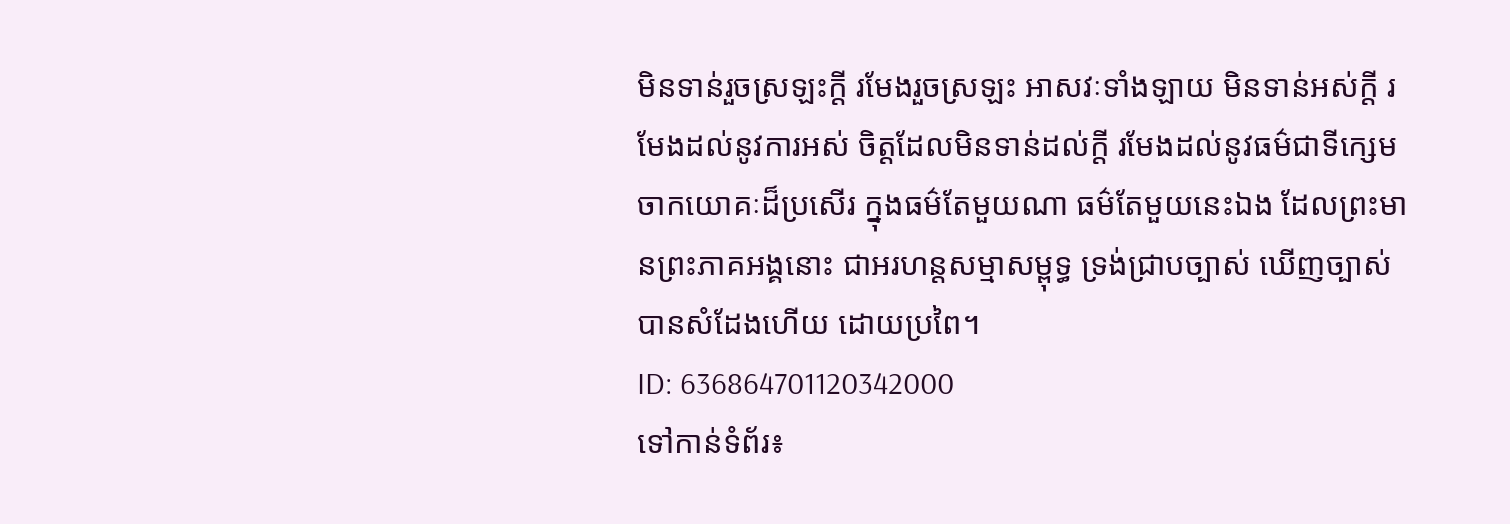មិនទាន់រួចស្រឡះក្តី រមែងរួចស្រឡះ អាសវៈទាំងឡាយ មិនទាន់អស់ក្តី រមែងដល់នូវការអស់ ចិត្តដែលមិនទាន់ដល់ក្តី រមែងដល់នូវធម៌ជាទីក្សេម ចាកយោគៈដ៏ប្រសើរ ក្នុងធម៌តែមួយណា ធម៌តែមួយនេះឯង ដែលព្រះមានព្រះភាគអង្គនោះ ជាអរហន្តសម្មាសម្ពុទ្ធ ទ្រង់ជ្រាបច្បាស់ ឃើញច្បាស់ បានសំដែងហើយ ដោយប្រពៃ។
ID: 636864701120342000
ទៅកាន់ទំព័រ៖